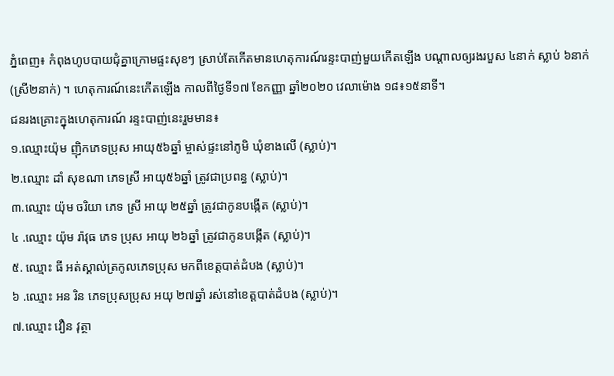ភ្នំពេញ៖ កំពុងហូបបាយជុំគ្នាក្រោមផ្ទះសុខៗ ស្រាប់តែកេីតមានហេតុការណ៍រន្ទះបាញ់មួយកេីតឡេីង បណ្តាលឲ្យរងរបួស ៤នាក់ ស្លាប់ ៦នាក់ (ស្រី២នាក់) ។ ហេតុការណ៍នេះកេីតឡេីង កាលពីថ្ងៃទី១៧ ខែកញ្ញា ឆ្នាំ២០២០ វេលាម៉ោង ១៨៖១៥នាទី។
ជនរងគ្រោះក្នុងហេតុការណ៍ រន្ទះបាញ់នេះរួមមាន៖
១.ឈ្មោះយ៉ុម ញុិកភេទប្រុស អាយុ៥៦ឆ្នាំ ម្ចាស់ផ្ទះនៅភូមិ ឃុំខាងលើ (ស្លាប់)។
២.ឈ្មោះ ដាំ សុខណា ភេទស្រី អាយុ៥៦ឆ្នាំ ត្រូវជាប្រពន្ធ (ស្លាប់)។
៣.ឈ្មោះ យ៉ុម ចរិយា ភេទ ស្រី អាយុ ២៥ឆ្នាំ ត្រូវជាកូនបង្កើត (ស្លាប់)។
៤ .ឈ្មោះ យ៉ុម រ៉ាវុធ ភេទ ប្រុស អាយុ ២៦ឆ្នាំ ត្រូវជាកូនបង្កើត (ស្លាប់)។
៥. ឈ្មោះ ធី អត់ស្គាល់ត្រកូលភេទប្រុស មកពីខេត្តបាត់ដំបង (ស្លាប់)។
៦ .ឈ្មោះ អន រិន ភេទប្រុសប្រុស អយុ ២៧ឆ្នាំ រស់នៅខេត្ដបាត់ដំបង (ស្លាប់)។
៧.ឈ្មោះ វឿន វុត្ថា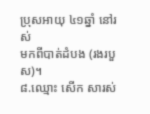ប្រុសអាយុ ៤១ឆ្នាំ នៅរស់
មកពីបាត់ដំបង (រងរបួស)។
៨.ឈ្មោះ សើក សារស់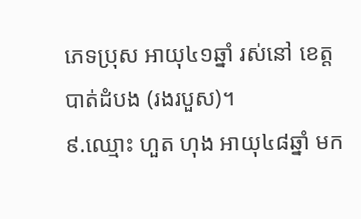ភេទប្រុស អាយុ៤១ឆ្នាំ រស់នៅ ខេត្តបាត់ដំបង (រងរបួស)។
៩.ឈ្មោះ ហួត ហុង អាយុ៤៨ឆ្នាំ មក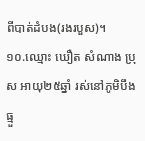ពីបាត់ដំបង(រងរបួស)។
១០.ឈ្មោះ ឃឿត សំណាង ប្រុស អាយុ២៥ឆ្នាំ រស់នៅភូមិបឹងធ្មួ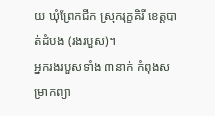យ ឃុំព្រែកជីក ស្រុករុក្ខគិរី ខេត្តបាត់ដំបង (រងរបួស)។
អ្នករងរបួសទាំង ៣នាក់ កំពុងសម្រាកព្យា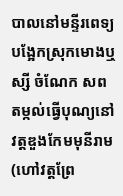បាលនៅមន្ទីរពេទ្យបង្អែកស្រុកមោងឬស្សី ចំណែក សពតម្កល់ធ្វើបុណ្យនៅវត្ដឌួងកែមមុនីរាម (ហៅវត្ដព្រែ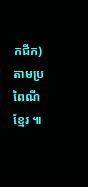កជីក) តាមប្រពៃណីខ្មែរ ៕